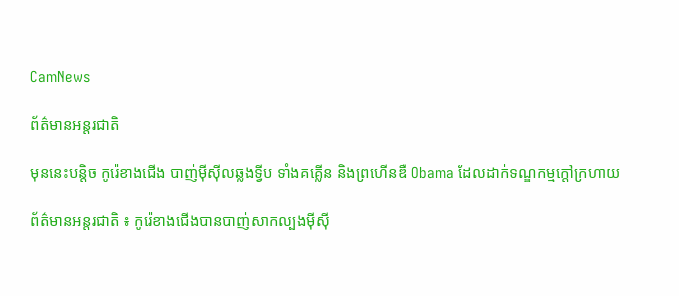CamNews

ព័ត៌មានអន្តរជាតិ

មុននេះបន្តិច កូរ៉េខាងជើង បាញ់ម៉ីស៊ីលឆ្លងទ្វីប ទាំងគគ្លើន និងព្រហើនឌឺ Obama ដែលដាក់ទណ្ឌកម្មក្តៅក្រហាយ

ព័ត៌មានអន្តរជាតិ ៖ កូរ៉េខាងជើងបានបាញ់សាកល្បងម៉ីស៊ី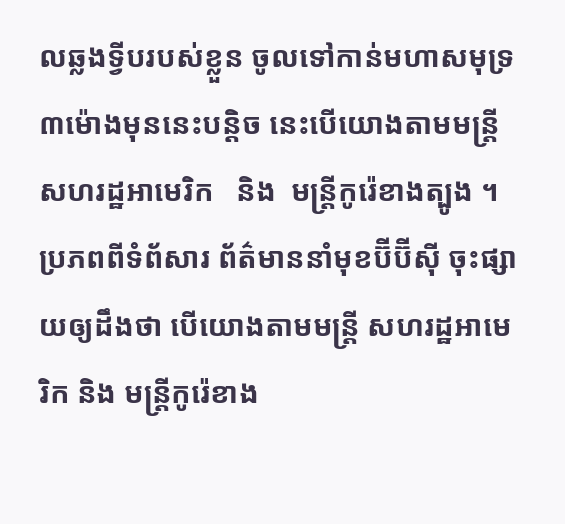លឆ្លងទ្វីបរបស់ខ្លួន ចូលទៅកាន់មហាសមុទ្រ ៣ម៉ោងមុននេះបន្តិច នេះបើយោងតាមមន្រ្តីសហរដ្ឋអាមេរិក   និង  មន្រ្តីកូរ៉េខាងត្បូង ។ ប្រភពពីទំព័សារ ព័ត៌មាននាំមុខប៊ីប៊ីស៊ី ចុះផ្សាយឲ្យដឹងថា បើយោងតាមមន្រ្តី សហរដ្ឋអាមេរិក និង មន្រ្តីកូរ៉េខាង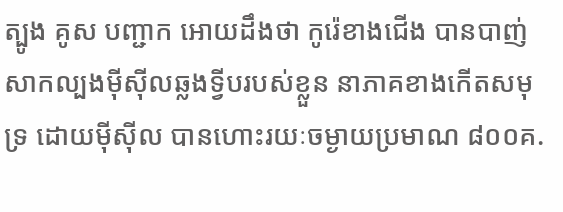ត្បូង គូស បញ្ជាក អោយដឹងថា កូរ៉េខាងជើង បានបាញ់សាកល្បងម៉ីស៊ីលឆ្លងទ្វីបរបស់ខ្លួន នាភាគខាងកើតសមុទ្រ ដោយម៉ីស៊ីល បានហោះរយៈចម្ងាយប្រមាណ ៨០០គ.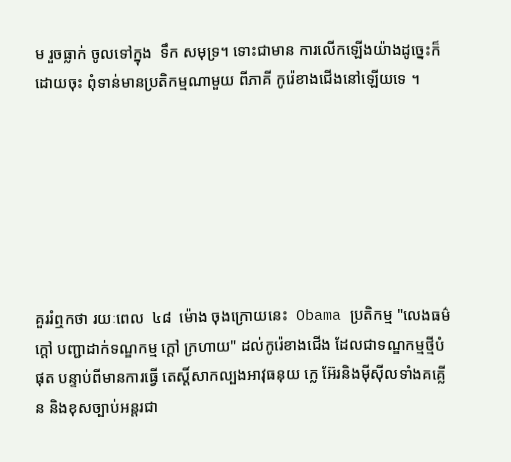ម រួចធ្លាក់ ចូលទៅក្នុង  ទឹក សមុទ្រ។ ទោះជាមាន ការលើកឡើងយ៉ាងដូច្នេះក៏ដោយចុះ ពុំទាន់មានប្រតិកម្មណាមួយ ពីភាគី កូរ៉េខាងជើងនៅឡើយទេ ។







គួររំឮកថា រយៈពេល  ៤៨  ម៉ោង ចុងក្រោយនេះ  Obama ប្រតិកម្ម "លេងធម៌ក្តៅ បញ្ជាដាក់ទណ្ឌកម្ម ក្តៅ ក្រហាយ" ដល់កូរ៉េខាងជើង ដែលជាទណ្ឌកម្មថ្មីបំផុត បន្ទាប់ពីមានការធ្វើ តេស្តិ៍សាកល្បងអាវុធនុយ ក្លេ អ៊ែរនិងម៉ីស៊ីលទាំងគគ្លើន និងខុសច្បាប់អន្តរជា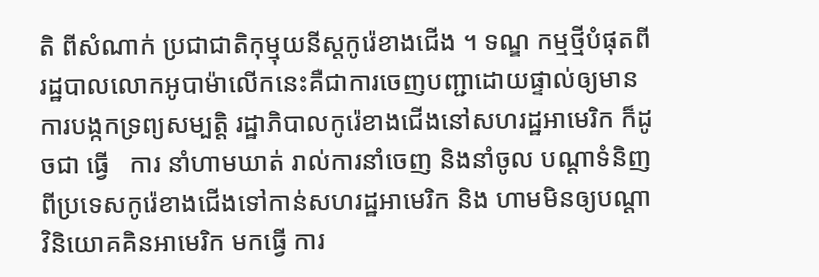តិ ពីសំណាក់ ប្រជាជាតិកុម្មុយនីស្តកូរ៉េខាងជើង ។ ទណ្ឌ កម្មថ្មីបំផុតពីរដ្ឋបាលលោកអូបាម៉ាលើកនេះគឺជាការចេញបញ្ជាដោយផ្ទាល់ឲ្យមានការបង្កកទ្រព្យសម្បត្តិ រដ្ឋាភិបាលកូរ៉េខាងជើងនៅសហរដ្ឋអាមេរិក ក៏ដូចជា ធ្វើ   ការ នាំហាមឃាត់ រាល់ការនាំចេញ និងនាំចូល បណ្តាទំនិញ ពីប្រទេសកូរ៉េខាងជើងទៅកាន់សហរដ្ឋអាមេរិក និង ហាមមិនឲ្យបណ្តាវិនិយោគគិនអាមេរិក មកធ្វើ ការ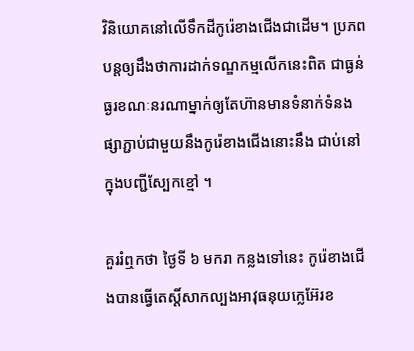វិនិយោគនៅលើទឹកដីកូរ៉េខាងជើងជាដើម។ ប្រភពបន្តឲ្យដឹងថាការដាក់ទណ្ឌកម្មលើកនេះពិត ជាធ្ងន់ធ្ងរខណៈនរណាម្នាក់ឲ្យតែហ៊ានមានទំនាក់ទំនងផ្សាភ្ជាប់ជាមួយនឹងកូរ៉េខាងជើងនោះនឹង ជាប់នៅ ក្នុងបញ្ជីស្បែកខ្មៅ ។

គួររំឮកថា ថ្ងៃទី ៦ មករា កន្លងទៅនេះ កូរ៉េខាងជើងបានធ្វើតេស្តិ៍សាកល្បងអាវុធនុយក្លេអ៊ែរខ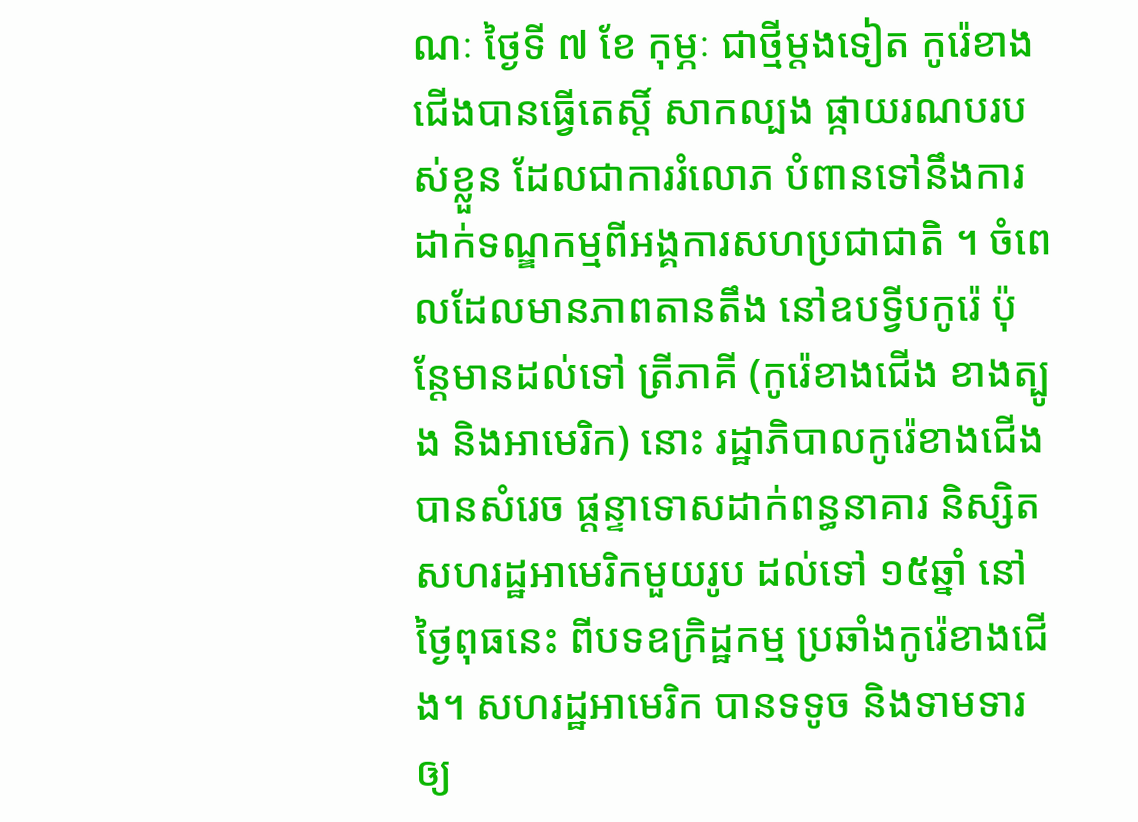ណៈ ថ្ងៃទី ៧ ខែ កុម្ភៈ ជាថ្មីម្តងទៀត កូរ៉េខាងជើងបានធ្វើតេស្តិ៍ សាកល្បង ផ្កាយរណបរបស់ខ្លួន ដែលជាការរំលោភ បំពានទៅនឹងការដាក់ទណ្ឌកម្មពីអង្គការសហប្រជាជាតិ ។ ចំពេលដែលមានភាពតានតឹង នៅឧបទ្វីបកូរ៉េ ប៉ុន្តែមានដល់ទៅ ត្រីភាគី (កូរ៉េខាងជើង ខាងត្បូង និងអាមេរិក) នោះ រដ្ឋាភិបាលកូរ៉េខាងជើង បានសំរេច ផ្តន្ទាទោសដាក់ពន្ធនាគារ និស្សិតសហរដ្ឋអាមេរិកមួយរូប ដល់ទៅ ១៥ឆ្នាំ នៅថ្ងៃពុធនេះ ពីបទឧក្រិដ្ឋកម្ម ប្រឆាំងកូរ៉េខាងជើង។ សហរដ្ឋអាមេរិក បានទទូច និងទាមទារឲ្យ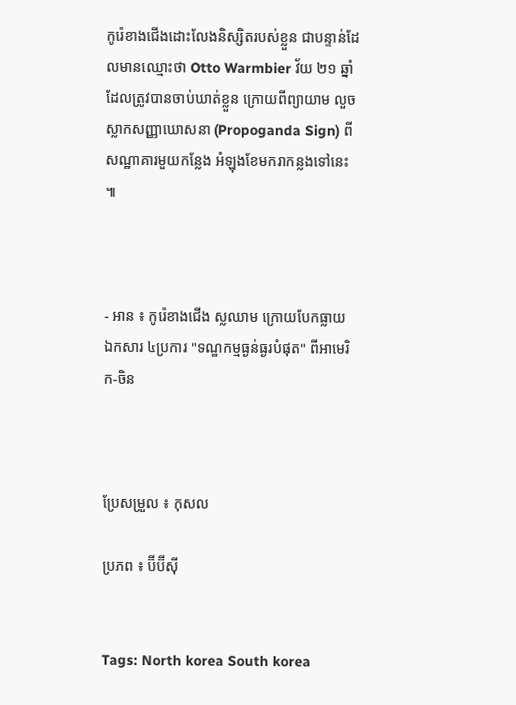កូរ៉េខាងជើងដោះលែងនិស្សិតរបស់ខ្លួន ជាបន្ទាន់ដែលមានឈ្មោះថា Otto Warmbier វ័យ ២១ ឆ្នាំ ដែលត្រូវបានចាប់ឃាត់ខ្លួន ក្រោយពីព្យាយាម លួចស្លាកសញ្ញាឃោសនា (Propoganda Sign) ពីសណ្ឋាគារមួយកន្លែង អំឡុងខែមករាកន្លងទៅនេះ ៕



- អាន ៖ កូរ៉េខាងជើង ស្លឈាម ក្រោយបែកធ្លាយ ឯកសារ ៤ប្រការ "ទណ្ឌកម្មធ្ងន់ធ្ងរបំផុត" ពីអាមេរិក-ចិន



ប្រែសម្រួល ៖ កុសល

ប្រភព ៖ ប៊ីប៊ីស៊ី


Tags: North korea South korea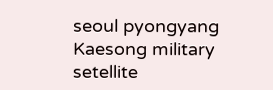seoul pyongyang Kaesong military setellite